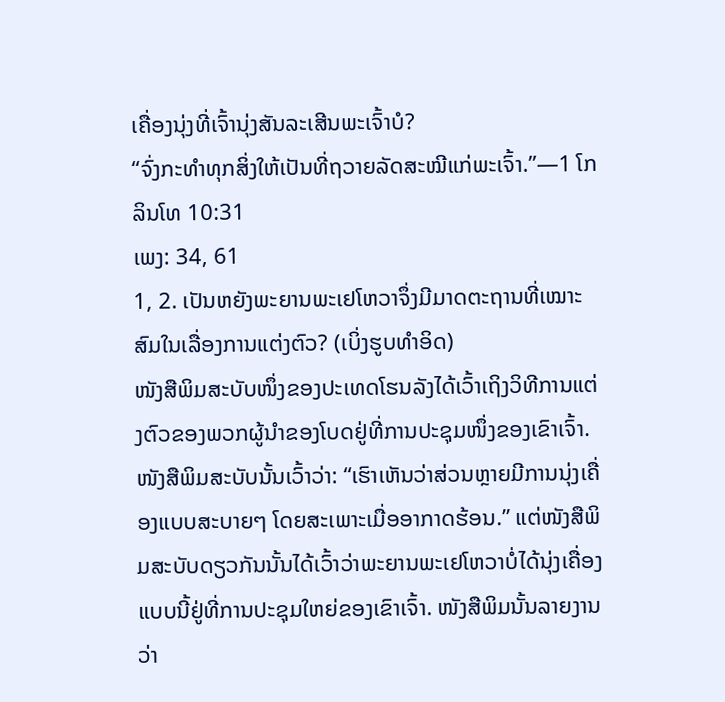ເຄື່ອງນຸ່ງທີ່ເຈົ້ານຸ່ງສັນລະເສີນພະເຈົ້າບໍ?
“ຈົ່ງກະທຳທຸກສິ່ງໃຫ້ເປັນທີ່ຖວາຍລັດສະໝີແກ່ພະເຈົ້າ.”—1 ໂກລິນໂທ 10:31
ເພງ: 34, 61
1, 2. ເປັນຫຍັງພະຍານພະເຢໂຫວາຈຶ່ງມີມາດຕະຖານທີ່ເໝາະສົມໃນເລື່ອງການແຕ່ງຕົວ? (ເບິ່ງຮູບທຳອິດ)
ໜັງສືພິມສະບັບໜຶ່ງຂອງປະເທດໂຮນລັງໄດ້ເວົ້າເຖິງວິທີການແຕ່ງຕົວຂອງພວກຜູ້ນຳຂອງໂບດຢູ່ທີ່ການປະຊຸມໜຶ່ງຂອງເຂົາເຈົ້າ. ໜັງສືພິມສະບັບນັ້ນເວົ້າວ່າ: “ເຮົາເຫັນວ່າສ່ວນຫຼາຍມີການນຸ່ງເຄື່ອງແບບສະບາຍໆ ໂດຍສະເພາະເມື່ອອາກາດຮ້ອນ.” ແຕ່ໜັງສືພິມສະບັບດຽວກັນນັ້ນໄດ້ເວົ້າວ່າພະຍານພະເຢໂຫວາບໍ່ໄດ້ນຸ່ງເຄື່ອງແບບນີ້ຢູ່ທີ່ການປະຊຸມໃຫຍ່ຂອງເຂົາເຈົ້າ. ໜັງສືພິມນັ້ນລາຍງານວ່າ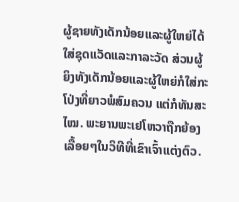ຜູ້ຊາຍທັງເດັກນ້ອຍແລະຜູ້ໃຫຍ່ໄດ້ໃສ່ຊຸດແວັດແລະກາລະວັດ ສ່ວນຜູ້ຍິງທັງເດັກນ້ອຍແລະຜູ້ໃຫຍ່ກໍໃສ່ກະໂປ່ງທີ່ຍາວພໍສົມຄວນ ແຕ່ກໍທັນສະໄໝ. ພະຍານພະເຢໂຫວາຖືກຍ້ອງເລື້ອຍໆໃນວິທີທີ່ເຂົາເຈົ້າແຕ່ງຕົວ.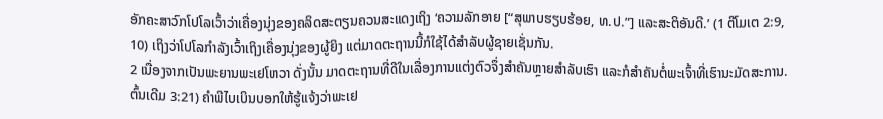ອັກຄະສາວົກໂປໂລເວົ້າວ່າເຄື່ອງນຸ່ງຂອງຄລິດສະຕຽນຄວນສະແດງເຖິງ ‘ຄວາມລັກອາຍ [“ສຸພາບຮຽບຮ້ອຍ, ທ.ປ.”] ແລະສະຕິອັນດີ.’ (1 ຕີໂມເຕ 2:9, 10) ເຖິງວ່າໂປໂລກຳລັງເວົ້າເຖິງເຄື່ອງນຸ່ງຂອງຜູ້ຍິງ ແຕ່ມາດຕະຖານນີ້ກໍໃຊ້ໄດ້ສຳລັບຜູ້ຊາຍເຊັ່ນກັນ.
2 ເນື່ອງຈາກເປັນພະຍານພະເຢໂຫວາ ດັ່ງນັ້ນ ມາດຕະຖານທີ່ດີໃນເລື່ອງການແຕ່ງຕົວຈຶ່ງສຳຄັນຫຼາຍສຳລັບເຮົາ ແລະກໍສຳຄັນຕໍ່ພະເຈົ້າທີ່ເຮົານະມັດສະການ. ຕົ້ນເດີມ 3:21) ຄຳພີໄບເບິນບອກໃຫ້ຮູ້ແຈ້ງວ່າພະເຢ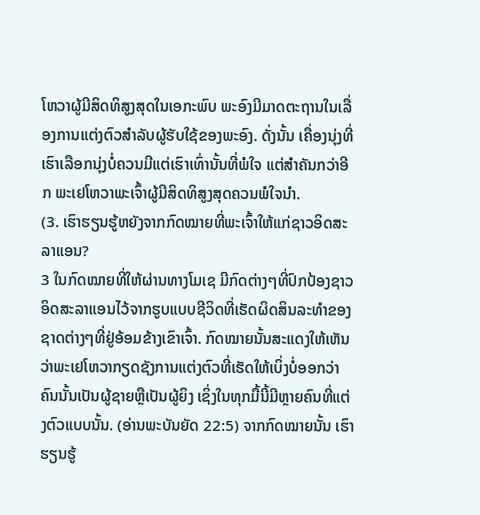ໂຫວາຜູ້ມີສິດທິສູງສຸດໃນເອກະພົບ ພະອົງມີມາດຕະຖານໃນເລື່ອງການແຕ່ງຕົວສຳລັບຜູ້ຮັບໃຊ້ຂອງພະອົງ. ດັ່ງນັ້ນ ເຄື່ອງນຸ່ງທີ່ເຮົາເລືອກນຸ່ງບໍ່ຄວນມີແຕ່ເຮົາເທົ່ານັ້ນທີ່ພໍໃຈ ແຕ່ສຳຄັນກວ່າອີກ ພະເຢໂຫວາພະເຈົ້າຜູ້ມີສິດທິສູງສຸດຄວນພໍໃຈນຳ.
(3. ເຮົາຮຽນຮູ້ຫຍັງຈາກກົດໝາຍທີ່ພະເຈົ້າໃຫ້ແກ່ຊາວອິດສະລາແອນ?
3 ໃນກົດໝາຍທີ່ໃຫ້ຜ່ານທາງໂມເຊ ມີກົດຕ່າງໆທີ່ປົກປ້ອງຊາວອິດສະລາແອນໄວ້ຈາກຮູບແບບຊີວິດທີ່ເຮັດຜິດສິນລະທຳຂອງຊາດຕ່າງໆທີ່ຢູ່ອ້ອມຂ້າງເຂົາເຈົ້າ. ກົດໝາຍນັ້ນສະແດງໃຫ້ເຫັນວ່າພະເຢໂຫວາກຽດຊັງການແຕ່ງຕົວທີ່ເຮັດໃຫ້ເບິ່ງບໍ່ອອກວ່າຄົນນັ້ນເປັນຜູ້ຊາຍຫຼືເປັນຜູ້ຍິງ ເຊິ່ງໃນທຸກມື້ນີ້ມີຫຼາຍຄົນທີ່ແຕ່ງຕົວແບບນັ້ນ. (ອ່ານພະບັນຍັດ 22:5) ຈາກກົດໝາຍນັ້ນ ເຮົາຮຽນຮູ້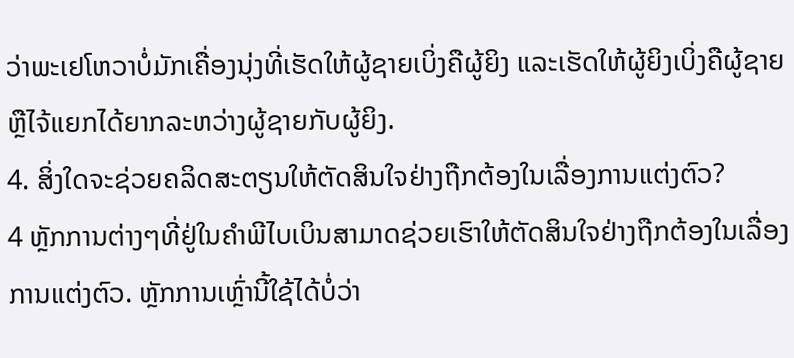ວ່າພະເຢໂຫວາບໍ່ມັກເຄື່ອງນຸ່ງທີ່ເຮັດໃຫ້ຜູ້ຊາຍເບິ່ງຄືຜູ້ຍິງ ແລະເຮັດໃຫ້ຜູ້ຍິງເບິ່ງຄືຜູ້ຊາຍ ຫຼືໄຈ້ແຍກໄດ້ຍາກລະຫວ່າງຜູ້ຊາຍກັບຜູ້ຍິງ.
4. ສິ່ງໃດຈະຊ່ວຍຄລິດສະຕຽນໃຫ້ຕັດສິນໃຈຢ່າງຖືກຕ້ອງໃນເລື່ອງການແຕ່ງຕົວ?
4 ຫຼັກການຕ່າງໆທີ່ຢູ່ໃນຄຳພີໄບເບິນສາມາດຊ່ວຍເຮົາໃຫ້ຕັດສິນໃຈຢ່າງຖືກຕ້ອງໃນເລື່ອງການແຕ່ງຕົວ. ຫຼັກການເຫຼົ່ານີ້ໃຊ້ໄດ້ບໍ່ວ່າ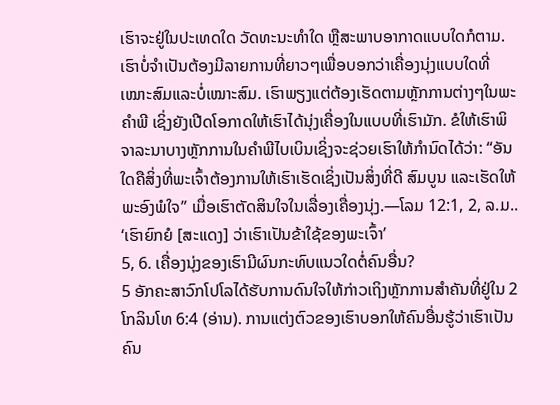ເຮົາຈະຢູ່ໃນປະເທດໃດ ວັດທະນະທຳໃດ ຫຼືສະພາບອາກາດແບບໃດກໍຕາມ. ເຮົາບໍ່ຈຳເປັນຕ້ອງມີລາຍການທີ່ຍາວໆເພື່ອບອກວ່າເຄື່ອງນຸ່ງແບບໃດທີ່ເໝາະສົມແລະບໍ່ເໝາະສົມ. ເຮົາພຽງແຕ່ຕ້ອງເຮັດຕາມຫຼັກການຕ່າງໆໃນພະຄຳພີ ເຊິ່ງຍັງເປີດໂອກາດໃຫ້ເຮົາໄດ້ນຸ່ງເຄື່ອງໃນແບບທີ່ເຮົາມັກ. ຂໍໃຫ້ເຮົາພິຈາລະນາບາງຫຼັກການໃນຄຳພີໄບເບິນເຊິ່ງຈະຊ່ວຍເຮົາໃຫ້ກຳນົດໄດ້ວ່າ: “ອັນໃດຄືສິ່ງທີ່ພະເຈົ້າຕ້ອງການໃຫ້ເຮົາເຮັດເຊິ່ງເປັນສິ່ງທີ່ດີ ສົມບູນ ແລະເຮັດໃຫ້ພະອົງພໍໃຈ” ເມື່ອເຮົາຕັດສິນໃຈໃນເລື່ອງເຄື່ອງນຸ່ງ.—ໂລມ 12:1, 2, ລ.ມ..
‘ເຮົາຍົກຍໍ [ສະແດງ] ວ່າເຮົາເປັນຂ້າໃຊ້ຂອງພະເຈົ້າ’
5, 6. ເຄື່ອງນຸ່ງຂອງເຮົາມີຜົນກະທົບແນວໃດຕໍ່ຄົນອື່ນ?
5 ອັກຄະສາວົກໂປໂລໄດ້ຮັບການດົນໃຈໃຫ້ກ່າວເຖິງຫຼັກການສຳຄັນທີ່ຢູ່ໃນ 2 ໂກລິນໂທ 6:4 (ອ່ານ). ການແຕ່ງຕົວຂອງເຮົາບອກໃຫ້ຄົນອື່ນຮູ້ວ່າເຮົາເປັນຄົນ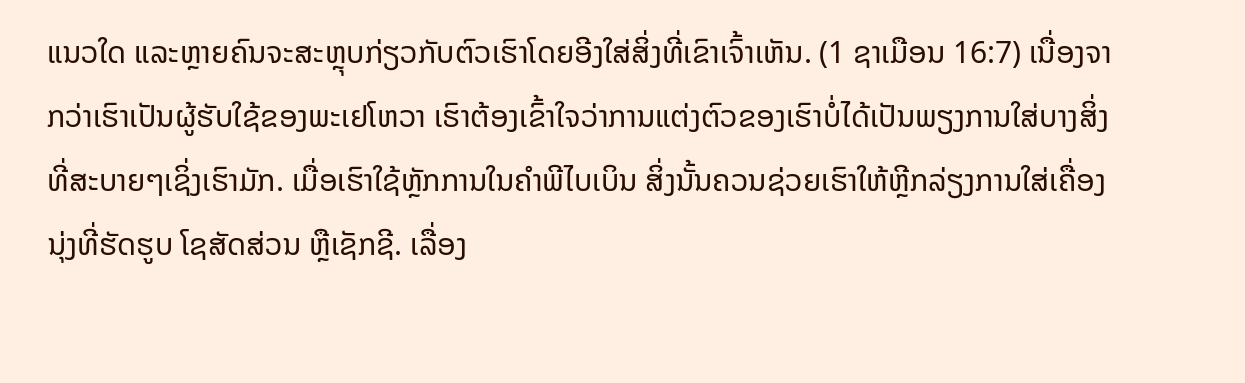ແນວໃດ ແລະຫຼາຍຄົນຈະສະຫຼຸບກ່ຽວກັບຕົວເຮົາໂດຍອີງໃສ່ສິ່ງທີ່ເຂົາເຈົ້າເຫັນ. (1 ຊາເມືອນ 16:7) ເນື່ອງຈາກວ່າເຮົາເປັນຜູ້ຮັບໃຊ້ຂອງພະເຢໂຫວາ ເຮົາຕ້ອງເຂົ້າໃຈວ່າການແຕ່ງຕົວຂອງເຮົາບໍ່ໄດ້ເປັນພຽງການໃສ່ບາງສິ່ງທີ່ສະບາຍໆເຊິ່ງເຮົາມັກ. ເມື່ອເຮົາໃຊ້ຫຼັກການໃນຄຳພີໄບເບິນ ສິ່ງນັ້ນຄວນຊ່ວຍເຮົາໃຫ້ຫຼີກລ່ຽງການໃສ່ເຄື່ອງນຸ່ງທີ່ຮັດຮູບ ໂຊສັດສ່ວນ ຫຼືເຊັກຊີ. ເລື່ອງ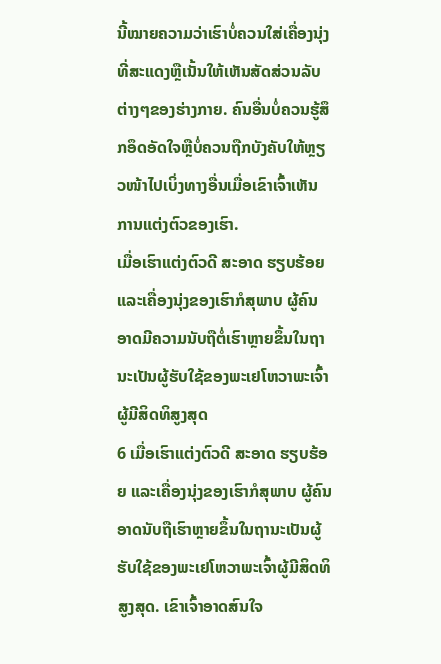ນີ້ໝາຍຄວາມວ່າເຮົາບໍ່ຄວນໃສ່ເຄື່ອງນຸ່ງທີ່ສະແດງຫຼືເນັ້ນໃຫ້ເຫັນສັດສ່ວນລັບຕ່າງໆຂອງຮ່າງກາຍ. ຄົນອື່ນບໍ່ຄວນຮູ້ສຶກອຶດອັດໃຈຫຼືບໍ່ຄວນຖືກບັງຄັບໃຫ້ຫຼຽວໜ້າໄປເບິ່ງທາງອື່ນເມື່ອເຂົາເຈົ້າເຫັນການແຕ່ງຕົວຂອງເຮົາ.
ເມື່ອເຮົາແຕ່ງຕົວດີ ສະອາດ ຮຽບຮ້ອຍ ແລະເຄື່ອງນຸ່ງຂອງເຮົາກໍສຸພາບ ຜູ້ຄົນອາດມີຄວາມນັບຖືຕໍ່ເຮົາຫຼາຍຂຶ້ນໃນຖານະເປັນຜູ້ຮັບໃຊ້ຂອງພະເຢໂຫວາພະເຈົ້າຜູ້ມີສິດທິສູງສຸດ
6 ເມື່ອເຮົາແຕ່ງຕົວດີ ສະອາດ ຮຽບຮ້ອຍ ແລະເຄື່ອງນຸ່ງຂອງເຮົາກໍສຸພາບ ຜູ້ຄົນອາດນັບຖືເຮົາຫຼາຍຂຶ້ນໃນຖານະເປັນຜູ້ຮັບໃຊ້ຂອງພະເຢໂຫວາພະເຈົ້າຜູ້ມີສິດທິສູງສຸດ. ເຂົາເຈົ້າອາດສົນໃຈ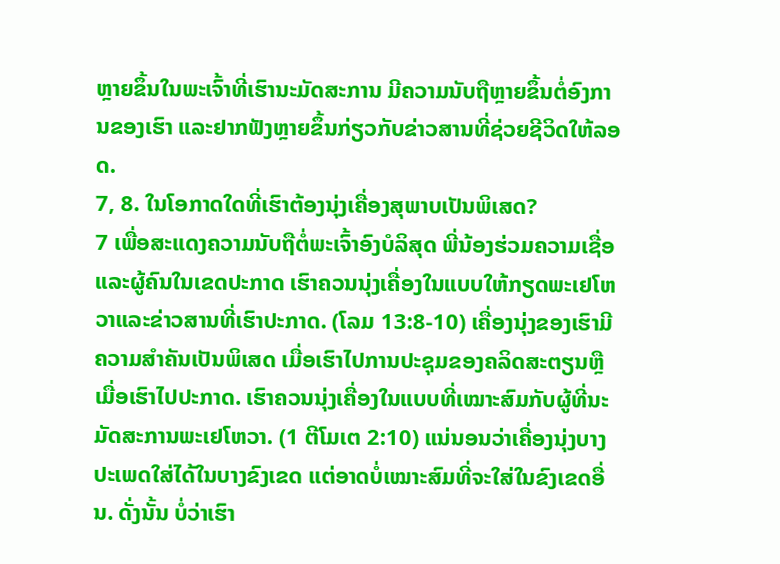ຫຼາຍຂຶ້ນໃນພະເຈົ້າທີ່ເຮົານະມັດສະການ ມີຄວາມນັບຖືຫຼາຍຂຶ້ນຕໍ່ອົງການຂອງເຮົາ ແລະຢາກຟັງຫຼາຍຂຶ້ນກ່ຽວກັບຂ່າວສານທີ່ຊ່ວຍຊີວິດໃຫ້ລອດ.
7, 8. ໃນໂອກາດໃດທີ່ເຮົາຕ້ອງນຸ່ງເຄື່ອງສຸພາບເປັນພິເສດ?
7 ເພື່ອສະແດງຄວາມນັບຖືຕໍ່ພະເຈົ້າອົງບໍລິສຸດ ພີ່ນ້ອງຮ່ວມຄວາມເຊື່ອ ແລະຜູ້ຄົນໃນເຂດປະກາດ ເຮົາຄວນນຸ່ງເຄື່ອງໃນແບບໃຫ້ກຽດພະເຢໂຫວາແລະຂ່າວສານທີ່ເຮົາປະກາດ. (ໂລມ 13:8-10) ເຄື່ອງນຸ່ງຂອງເຮົາມີຄວາມສຳຄັນເປັນພິເສດ ເມື່ອເຮົາໄປການປະຊຸມຂອງຄລິດສະຕຽນຫຼືເມື່ອເຮົາໄປປະກາດ. ເຮົາຄວນນຸ່ງເຄື່ອງໃນແບບທີ່ເໝາະສົມກັບຜູ້ທີ່ນະມັດສະການພະເຢໂຫວາ. (1 ຕີໂມເຕ 2:10) ແນ່ນອນວ່າເຄື່ອງນຸ່ງບາງປະເພດໃສ່ໄດ້ໃນບາງຂົງເຂດ ແຕ່ອາດບໍ່ເໝາະສົມທີ່ຈະໃສ່ໃນຂົງເຂດອື່ນ. ດັ່ງນັ້ນ ບໍ່ວ່າເຮົາ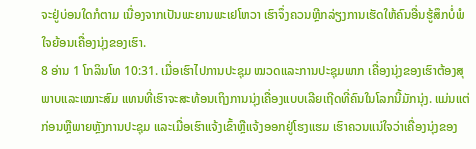ຈະຢູ່ບ່ອນໃດກໍຕາມ ເນື່ອງຈາກເປັນພະຍານພະເຢໂຫວາ ເຮົາຈຶ່ງຄວນຫຼີກລ່ຽງການເຮັດໃຫ້ຄົນອື່ນຮູ້ສຶກບໍ່ພໍໃຈຍ້ອນເຄື່ອງນຸ່ງຂອງເຮົາ.
8 ອ່ານ 1 ໂກລິນໂທ 10:31. ເມື່ອເຮົາໄປການປະຊຸມ ໝວດແລະການປະຊຸມພາກ ເຄື່ອງນຸ່ງຂອງເຮົາຕ້ອງສຸພາບແລະເໝາະສົມ ແທນທີ່ເຮົາຈະສະທ້ອນເຖິງການນຸ່ງເຄື່ອງແບບເລີຍເຖີດທີ່ຄົນໃນໂລກນີ້ມັກນຸ່ງ. ແມ່ນແຕ່ກ່ອນຫຼືພາຍຫຼັງການປະຊຸມ ແລະເມື່ອເຮົາແຈ້ງເຂົ້າຫຼືແຈ້ງອອກຢູ່ໂຮງແຮມ ເຮົາຄວນແນ່ໃຈວ່າເຄື່ອງນຸ່ງຂອງ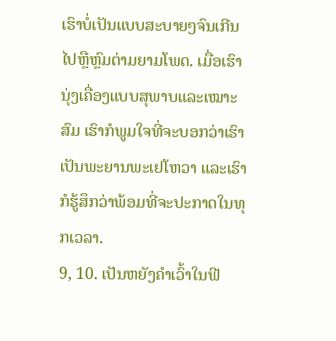ເຮົາບໍ່ເປັນແບບສະບາຍໆຈົນເກີນໄປຫຼືຫຼົມຕ່າມຍາມໂພດ. ເມື່ອເຮົານຸ່ງເຄື່ອງແບບສຸພາບແລະເໝາະສົມ ເຮົາກໍພູມໃຈທີ່ຈະບອກວ່າເຮົາເປັນພະຍານພະເຢໂຫວາ ແລະເຮົາກໍຮູ້ສຶກວ່າພ້ອມທີ່ຈະປະກາດໃນທຸກເວລາ.
9, 10. ເປັນຫຍັງຄຳເວົ້າໃນຟີ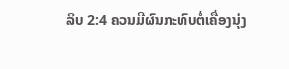ລິບ 2:4 ຄວນມີຜົນກະທົບຕໍ່ເຄື່ອງນຸ່ງ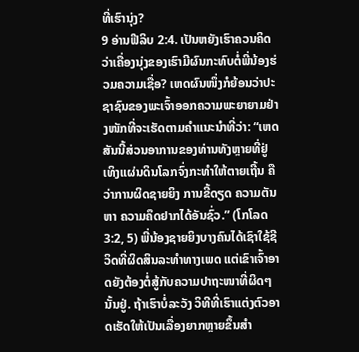ທີ່ເຮົານຸ່ງ?
9 ອ່ານຟີລິບ 2:4. ເປັນຫຍັງເຮົາຄວນຄິດວ່າເຄື່ອງນຸ່ງຂອງເຮົາມີຜົນກະທົບຕໍ່ພີ່ນ້ອງຮ່ວມຄວາມເຊື່ອ? ເຫດຜົນໜຶ່ງກໍຍ້ອນວ່າປະຊາຊົນຂອງພະເຈົ້າອອກຄວາມພະຍາຍາມຢ່າງໜັກທີ່ຈະເຮັດຕາມຄຳແນະນຳທີ່ວ່າ: “ເຫດສັນນີ້ສ່ວນອາການຂອງທ່ານທັງຫຼາຍທີ່ຢູ່ເທິງແຜ່ນດິນໂລກຈົ່ງກະທຳໃຫ້ຕາຍເຖີ້ນ ຄືວ່າການຜິດຊາຍຍິງ ການຂີ້ດຽດ ຄວາມຕັນຫາ ຄວາມຄຶດຢາກໄດ້ອັນຊົ່ວ.” (ໂກໂລດ 3:2, 5) ພີ່ນ້ອງຊາຍຍິງບາງຄົນໄດ້ເຊົາໃຊ້ຊີວິດທີ່ຜິດສິນລະທຳທາງເພດ ແຕ່ເຂົາເຈົ້າອາດຍັງຕ້ອງຕໍ່ສູ້ກັບຄວາມປາຖະໜາທີ່ຜິດໆນັ້ນຢູ່. ຖ້າເຮົາບໍ່ລະວັງ ວິທີທີ່ເຮົາແຕ່ງຕົວອາດເຮັດໃຫ້ເປັນເລື່ອງຍາກຫຼາຍຂຶ້ນສຳ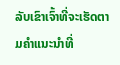ລັບເຂົາເຈົ້າທີ່ຈະເຮັດຕາມຄຳແນະນຳທີ່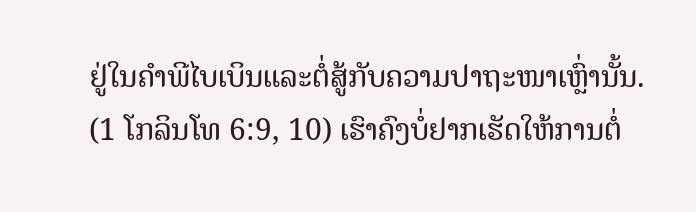ຢູ່ໃນຄຳພີໄບເບິນແລະຕໍ່ສູ້ກັບຄວາມປາຖະໜາເຫຼົ່ານັ້ນ. (1 ໂກລິນໂທ 6:9, 10) ເຮົາຄົງບໍ່ຢາກເຮັດໃຫ້ການຕໍ່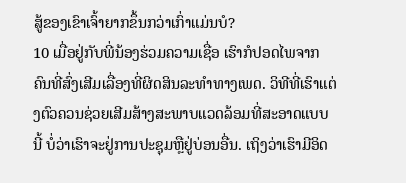ສູ້ຂອງເຂົາເຈົ້າຍາກຂຶ້ນກວ່າເກົ່າແມ່ນບໍ?
10 ເມື່ອຢູ່ກັບພີ່ນ້ອງຮ່ວມຄວາມເຊື່ອ ເຮົາກໍປອດໄພຈາກຄົນທີ່ສົ່ງເສີມເລື່ອງທີ່ຜິດສິນລະທຳທາງເພດ. ວິທີທີ່ເຮົາແຕ່ງຕົວຄວນຊ່ວຍເສີມສ້າງສະພາບແວດລ້ອມທີ່ສະອາດແບບນີ້ ບໍ່ວ່າເຮົາຈະຢູ່ການປະຊຸມຫຼືຢູ່ບ່ອນອື່ນ. ເຖິງວ່າເຮົາມີອິດ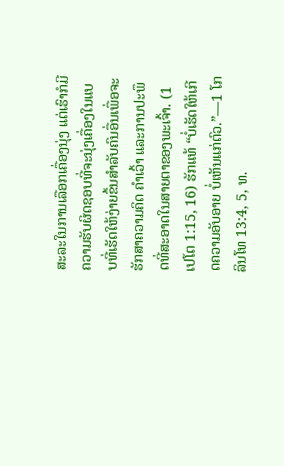ສະລະໃນການເລືອກເຄື່ອງນຸ່ງ ແຕ່ເຮົາກໍມີຄວາມຮັບຜິດຊອບທີ່ຈະນຸ່ງເຄື່ອງໃນແບບທີ່ເຮັດໃຫ້ງ່າຍຂຶ້ນສຳລັບຄົນອື່ນເພື່ອຈະຮັກສາຄວາມຄິດ ຄຳເວົ້າ ແລະການປະພຶດທີ່ສະອາດໃນສາຍຕາຂອງພະເຈົ້າ. (1 ເປໂຕ 1:15, 16) ຮັກແທ້ “ບໍ່ເຮັດໃຫ້ເກີດຄວາມອັບອາຍ ບໍ່ເຫັນແກ່ຕົວ.”—1 ໂກລິນໂທ 13:4, 5, ທ.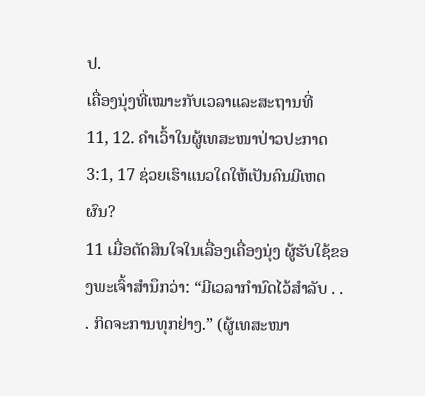ປ.
ເຄື່ອງນຸ່ງທີ່ເໝາະກັບເວລາແລະສະຖານທີ່
11, 12. ຄຳເວົ້າໃນຜູ້ເທສະໜາປ່າວປະກາດ 3:1, 17 ຊ່ວຍເຮົາແນວໃດໃຫ້ເປັນຄົນມີເຫດຜົນ?
11 ເມື່ອຕັດສິນໃຈໃນເລື່ອງເຄື່ອງນຸ່ງ ຜູ້ຮັບໃຊ້ຂອງພະເຈົ້າສຳນຶກວ່າ: “ມີເວລາກຳນົດໄວ້ສຳລັບ . . . ກິດຈະການທຸກຢ່າງ.” (ຜູ້ເທສະໜາ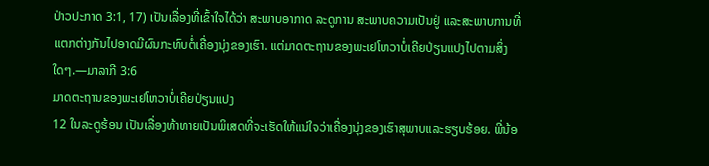ປ່າວປະກາດ 3:1, 17) ເປັນເລື່ອງທີ່ເຂົ້າໃຈໄດ້ວ່າ ສະພາບອາກາດ ລະດູການ ສະພາບຄວາມເປັນຢູ່ ແລະສະພາບການທີ່ແຕກຕ່າງກັນໄປອາດມີຜົນກະທົບຕໍ່ເຄື່ອງນຸ່ງຂອງເຮົາ. ແຕ່ມາດຕະຖານຂອງພະເຢໂຫວາບໍ່ເຄີຍປ່ຽນແປງໄປຕາມສິ່ງໃດໆ.—ມາລາກີ 3:6
ມາດຕະຖານຂອງພະເຢໂຫວາບໍ່ເຄີຍປ່ຽນແປງ
12 ໃນລະດູຮ້ອນ ເປັນເລື່ອງທ້າທາຍເປັນພິເສດທີ່ຈະເຮັດໃຫ້ແນ່ໃຈວ່າເຄື່ອງນຸ່ງຂອງເຮົາສຸພາບແລະຮຽບຮ້ອຍ. ພີ່ນ້ອ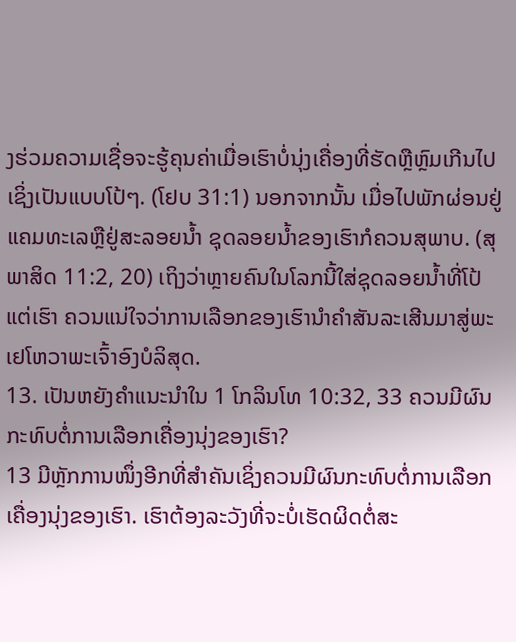ງຮ່ວມຄວາມເຊື່ອຈະຮູ້ຄຸນຄ່າເມື່ອເຮົາບໍ່ນຸ່ງເຄື່ອງທີ່ຮັດຫຼືຫຼົມເກີນໄປເຊິ່ງເປັນແບບໂປ້ໆ. (ໂຢບ 31:1) ນອກຈາກນັ້ນ ເມື່ອໄປພັກຜ່ອນຢູ່ແຄມທະເລຫຼືຢູ່ສະລອຍນໍ້າ ຊຸດລອຍນໍ້າຂອງເຮົາກໍຄວນສຸພາບ. (ສຸພາສິດ 11:2, 20) ເຖິງວ່າຫຼາຍຄົນໃນໂລກນີ້ໃສ່ຊຸດລອຍນໍ້າທີ່ໂປ້ ແຕ່ເຮົາ ຄວນແນ່ໃຈວ່າການເລືອກຂອງເຮົານຳຄຳສັນລະເສີນມາສູ່ພະເຢໂຫວາພະເຈົ້າອົງບໍລິສຸດ.
13. ເປັນຫຍັງຄຳແນະນຳໃນ 1 ໂກລິນໂທ 10:32, 33 ຄວນມີຜົນກະທົບຕໍ່ການເລືອກເຄື່ອງນຸ່ງຂອງເຮົາ?
13 ມີຫຼັກການໜຶ່ງອີກທີ່ສຳຄັນເຊິ່ງຄວນມີຜົນກະທົບຕໍ່ການເລືອກເຄື່ອງນຸ່ງຂອງເຮົາ. ເຮົາຕ້ອງລະວັງທີ່ຈະບໍ່ເຮັດຜິດຕໍ່ສະ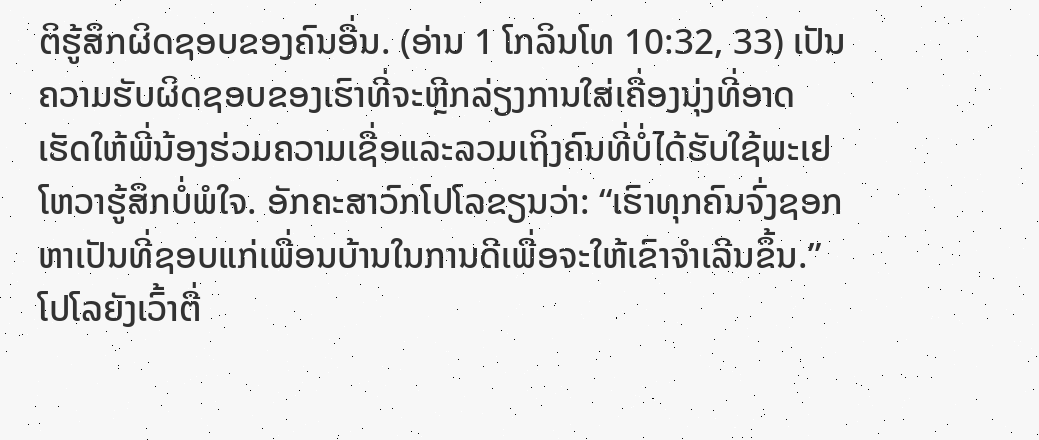ຕິຮູ້ສຶກຜິດຊອບຂອງຄົນອື່ນ. (ອ່ານ 1 ໂກລິນໂທ 10:32, 33) ເປັນຄວາມຮັບຜິດຊອບຂອງເຮົາທີ່ຈະຫຼີກລ່ຽງການໃສ່ເຄື່ອງນຸ່ງທີ່ອາດເຮັດໃຫ້ພີ່ນ້ອງຮ່ວມຄວາມເຊື່ອແລະລວມເຖິງຄົນທີ່ບໍ່ໄດ້ຮັບໃຊ້ພະເຢໂຫວາຮູ້ສຶກບໍ່ພໍໃຈ. ອັກຄະສາວົກໂປໂລຂຽນວ່າ: “ເຮົາທຸກຄົນຈົ່ງຊອກຫາເປັນທີ່ຊອບແກ່ເພື່ອນບ້ານໃນການດີເພື່ອຈະໃຫ້ເຂົາຈຳເລີນຂຶ້ນ.” ໂປໂລຍັງເວົ້າຕື່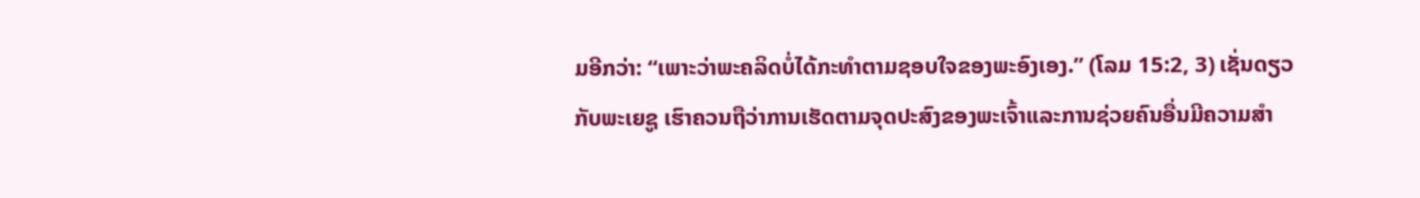ມອີກວ່າ: “ເພາະວ່າພະຄລິດບໍ່ໄດ້ກະທຳຕາມຊອບໃຈຂອງພະອົງເອງ.” (ໂລມ 15:2, 3) ເຊັ່ນດຽວກັບພະເຍຊູ ເຮົາຄວນຖືວ່າການເຮັດຕາມຈຸດປະສົງຂອງພະເຈົ້າແລະການຊ່ວຍຄົນອື່ນມີຄວາມສຳ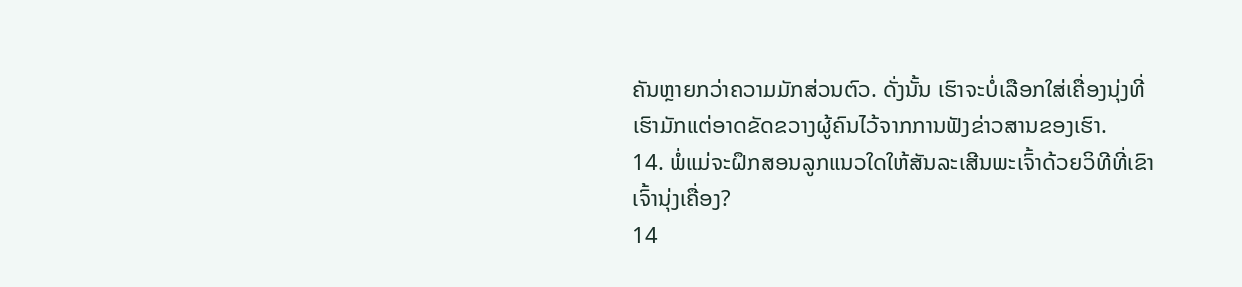ຄັນຫຼາຍກວ່າຄວາມມັກສ່ວນຕົວ. ດັ່ງນັ້ນ ເຮົາຈະບໍ່ເລືອກໃສ່ເຄື່ອງນຸ່ງທີ່ເຮົາມັກແຕ່ອາດຂັດຂວາງຜູ້ຄົນໄວ້ຈາກການຟັງຂ່າວສານຂອງເຮົາ.
14. ພໍ່ແມ່ຈະຝຶກສອນລູກແນວໃດໃຫ້ສັນລະເສີນພະເຈົ້າດ້ວຍວິທີທີ່ເຂົາເຈົ້ານຸ່ງເຄື່ອງ?
14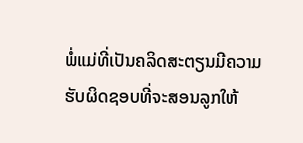ພໍ່ແມ່ທີ່ເປັນຄລິດສະຕຽນມີຄວາມຮັບຜິດຊອບທີ່ຈະສອນລູກໃຫ້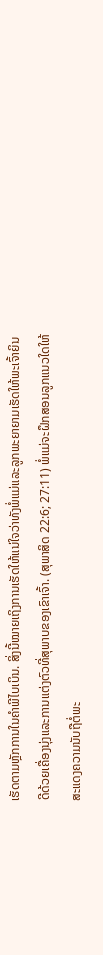ເຮັດຕາມຫຼັກການໃນຄຳພີໄບເບິນ. ສິ່ງນີ້ໝາຍເຖິງການເຮັດໃຫ້ແນ່ໃຈວ່າທັງພໍ່ແມ່ແລະລູກພະຍາຍາມເຮັດໃຫ້ພະເຈົ້າຍິນດີດ້ວຍເຄື່ອງນຸ່ງແລະການແຕ່ງຕົວທີ່ສຸພາບຂອງເຂົາເຈົ້າ. (ສຸພາສິດ 22:6; 27:11) ພໍ່ແມ່ຈະຝຶກສອນລູກແນວໃດໃຫ້ສະແດງຄວາມນັບຖືຕໍ່ພະ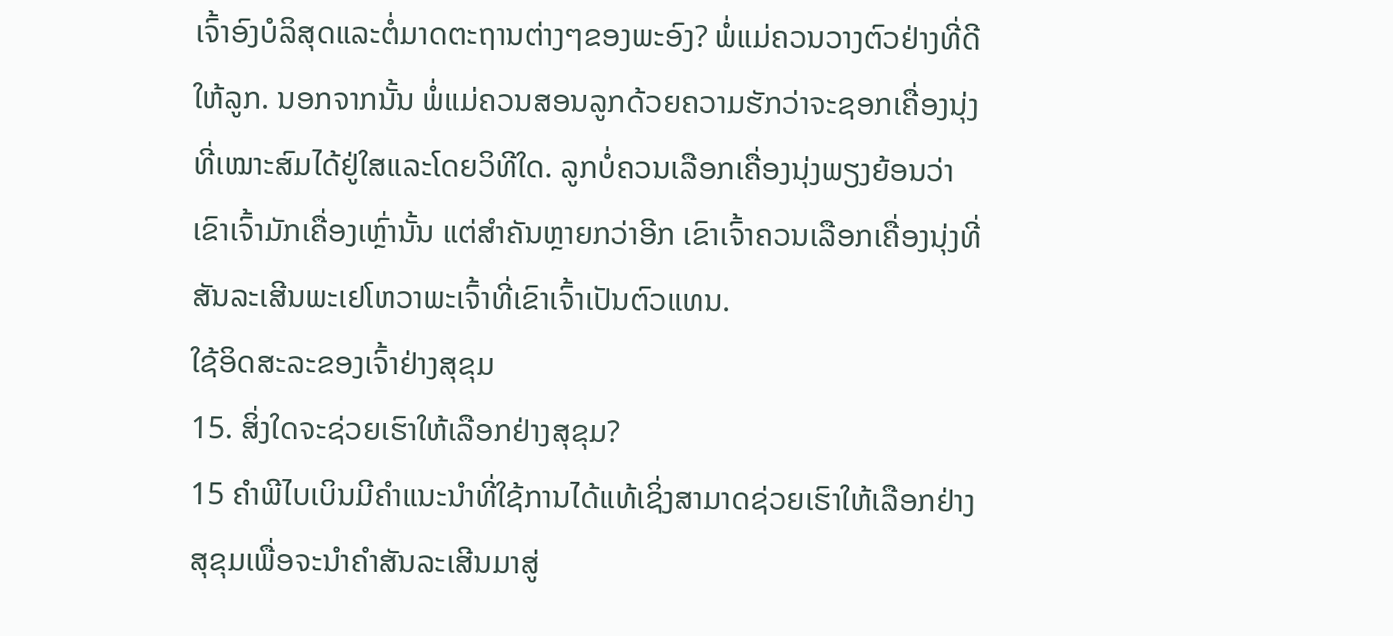ເຈົ້າອົງບໍລິສຸດແລະຕໍ່ມາດຕະຖານຕ່າງໆຂອງພະອົງ? ພໍ່ແມ່ຄວນວາງຕົວຢ່າງທີ່ດີໃຫ້ລູກ. ນອກຈາກນັ້ນ ພໍ່ແມ່ຄວນສອນລູກດ້ວຍຄວາມຮັກວ່າຈະຊອກເຄື່ອງນຸ່ງທີ່ເໝາະສົມໄດ້ຢູ່ໃສແລະໂດຍວິທີໃດ. ລູກບໍ່ຄວນເລືອກເຄື່ອງນຸ່ງພຽງຍ້ອນວ່າເຂົາເຈົ້າມັກເຄື່ອງເຫຼົ່ານັ້ນ ແຕ່ສຳຄັນຫຼາຍກວ່າອີກ ເຂົາເຈົ້າຄວນເລືອກເຄື່ອງນຸ່ງທີ່ສັນລະເສີນພະເຢໂຫວາພະເຈົ້າທີ່ເຂົາເຈົ້າເປັນຕົວແທນ.
ໃຊ້ອິດສະລະຂອງເຈົ້າຢ່າງສຸຂຸມ
15. ສິ່ງໃດຈະຊ່ວຍເຮົາໃຫ້ເລືອກຢ່າງສຸຂຸມ?
15 ຄຳພີໄບເບິນມີຄຳແນະນຳທີ່ໃຊ້ການໄດ້ແທ້ເຊິ່ງສາມາດຊ່ວຍເຮົາໃຫ້ເລືອກຢ່າງສຸຂຸມເພື່ອຈະນຳຄຳສັນລະເສີນມາສູ່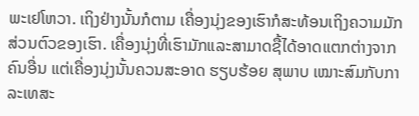ພະເຢໂຫວາ. ເຖິງຢ່າງນັ້ນກໍຕາມ ເຄື່ອງນຸ່ງຂອງເຮົາກໍສະທ້ອນເຖິງຄວາມມັກສ່ວນຕົວຂອງເຮົາ. ເຄື່ອງນຸ່ງທີ່ເຮົາມັກແລະສາມາດຊື້ໄດ້ອາດແຕກຕ່າງຈາກຄົນອື່ນ ແຕ່ເຄື່ອງນຸ່ງນັ້ນຄວນສະອາດ ຮຽບຮ້ອຍ ສຸພາບ ເໝາະສົມກັບກາລະເທສະ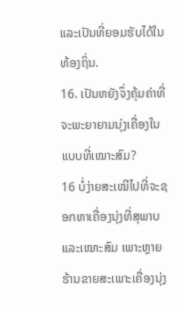ແລະເປັນທີ່ຍອມຮັບໄດ້ໃນທ້ອງຖິ່ນ.
16. ເປັນຫຍັງຈຶ່ງຄຸ້ມຄ່າທີ່ຈະພະຍາຍາມນຸ່ງເຄື່ອງໃນແບບທີ່ເໝາະສົມ?
16 ບໍ່ງ່າຍສະເໝີໄປທີ່ຈະຊອກຫາເຄື່ອງນຸ່ງທີ່ສຸພາບແລະເໝາະສົມ ເພາະຫຼາຍຮ້ານຂາຍສະເພາະເຄື່ອງນຸ່ງ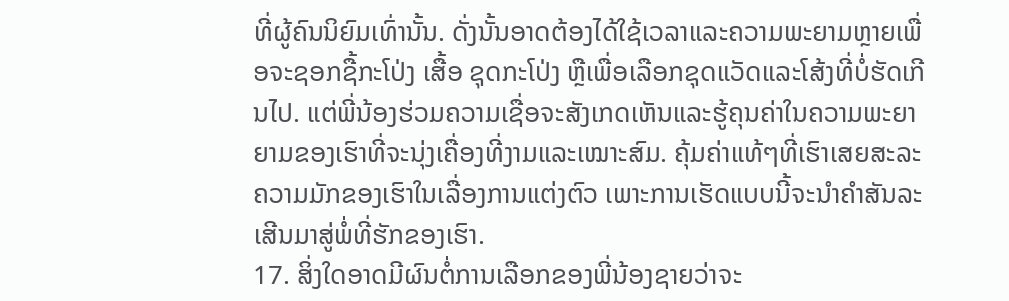ທີ່ຜູ້ຄົນນິຍົມເທົ່ານັ້ນ. ດັ່ງນັ້ນອາດຕ້ອງໄດ້ໃຊ້ເວລາແລະຄວາມພະຍາມຫຼາຍເພື່ອຈະຊອກຊື້ກະໂປ່ງ ເສື້ອ ຊຸດກະໂປ່ງ ຫຼືເພື່ອເລືອກຊຸດແວັດແລະໂສ້ງທີ່ບໍ່ຮັດເກີນໄປ. ແຕ່ພີ່ນ້ອງຮ່ວມຄວາມເຊື່ອຈະສັງເກດເຫັນແລະຮູ້ຄຸນຄ່າໃນຄວາມພະຍາຍາມຂອງເຮົາທີ່ຈະນຸ່ງເຄື່ອງທີ່ງາມແລະເໝາະສົມ. ຄຸ້ມຄ່າແທ້ໆທີ່ເຮົາເສຍສະລະຄວາມມັກຂອງເຮົາໃນເລື່ອງການແຕ່ງຕົວ ເພາະການເຮັດແບບນີ້ຈະນຳຄຳສັນລະເສີນມາສູ່ພໍ່ທີ່ຮັກຂອງເຮົາ.
17. ສິ່ງໃດອາດມີຜົນຕໍ່ການເລືອກຂອງພີ່ນ້ອງຊາຍວ່າຈະ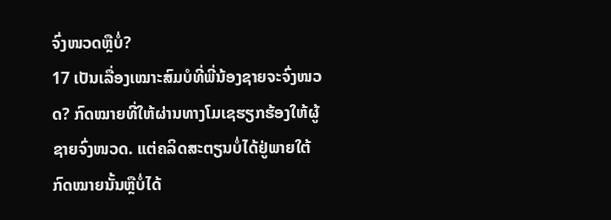ຈົ່ງໜວດຫຼືບໍ່?
17 ເປັນເລື່ອງເໝາະສົມບໍທີ່ພີ່ນ້ອງຊາຍຈະຈົ່ງໜວດ? ກົດໝາຍທີ່ໃຫ້ຜ່ານທາງໂມເຊຮຽກຮ້ອງໃຫ້ຜູ້ຊາຍຈົ່ງໜວດ. ແຕ່ຄລິດສະຕຽນບໍ່ໄດ້ຢູ່ພາຍໃຕ້ກົດໝາຍນັ້ນຫຼືບໍ່ໄດ້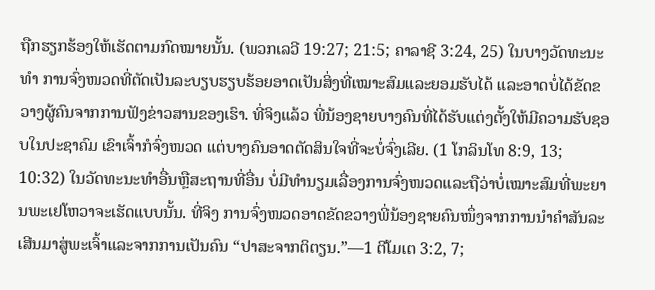ຖືກຮຽກຮ້ອງໃຫ້ເຮັດຕາມກົດໝາຍນັ້ນ. (ພວກເລວີ 19:27; 21:5; ຄາລາຊີ 3:24, 25) ໃນບາງວັດທະນະທຳ ການຈົ່ງໜວດທີ່ຕັດເປັນລະບຽບຮຽບຮ້ອຍອາດເປັນສິ່ງທີ່ເໝາະສົມແລະຍອມຮັບໄດ້ ແລະອາດບໍ່ໄດ້ຂັດຂວາງຜູ້ຄົນຈາກການຟັງຂ່າວສານຂອງເຮົາ. ທີ່ຈິງແລ້ວ ພີ່ນ້ອງຊາຍບາງຄົນທີ່ໄດ້ຮັບແຕ່ງຕັ້ງໃຫ້ມີຄວາມຮັບຊອບໃນປະຊາຄົມ ເຂົາເຈົ້າກໍຈົ່ງໜວດ ແຕ່ບາງຄົນອາດຕັດສິນໃຈທີ່ຈະບໍ່ຈົ່ງເລີຍ. (1 ໂກລິນໂທ 8:9, 13; 10:32) ໃນວັດທະນະທຳອື່ນຫຼືສະຖານທີ່ອື່ນ ບໍ່ມີທຳນຽມເລື່ອງການຈົ່ງໜວດແລະຖືວ່າບໍ່ເໝາະສົມທີ່ພະຍານພະເຢໂຫວາຈະເຮັດແບບນັ້ນ. ທີ່ຈິງ ການຈົ່ງໜວດອາດຂັດຂວາງພີ່ນ້ອງຊາຍຄົນໜຶ່ງຈາກການນຳຄຳສັນລະເສີນມາສູ່ພະເຈົ້າແລະຈາກການເປັນຄົນ “ປາສະຈາກຕິຕຽນ.”—1 ຕີໂມເຕ 3:2, 7;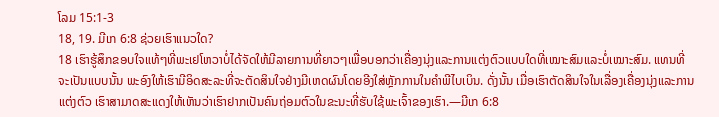ໂລມ 15:1-3
18, 19. ມີເກ 6:8 ຊ່ວຍເຮົາແນວໃດ?
18 ເຮົາຮູ້ສຶກຂອບໃຈແທ້ໆທີ່ພະເຢໂຫວາບໍ່ໄດ້ຈັດໃຫ້ມີລາຍການທີ່ຍາວໆເພື່ອບອກວ່າເຄື່ອງນຸ່ງແລະການແຕ່ງຕົວແບບໃດທີ່ເໝາະສົມແລະບໍ່ເໝາະສົມ. ແທນທີ່ຈະເປັນແບບນັ້ນ ພະອົງໃຫ້ເຮົາມີອິດສະລະທີ່ຈະຕັດສິນໃຈຢ່າງມີເຫດຜົນໂດຍອີງໃສ່ຫຼັກການໃນຄຳພີໄບເບິນ. ດັ່ງນັ້ນ ເມື່ອເຮົາຕັດສິນໃຈໃນເລື່ອງເຄື່ອງນຸ່ງແລະການແຕ່ງຕົວ ເຮົາສາມາດສະແດງໃຫ້ເຫັນວ່າເຮົາຢາກເປັນຄົນຖ່ອມຕົວໃນຂະນະທີ່ຮັບໃຊ້ພະເຈົ້າຂອງເຮົາ.—ມີເກ 6:8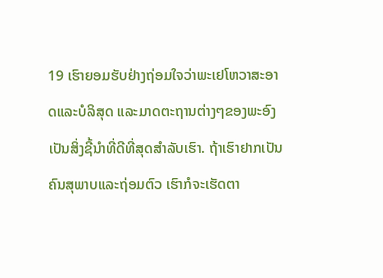19 ເຮົາຍອມຮັບຢ່າງຖ່ອມໃຈວ່າພະເຢໂຫວາສະອາດແລະບໍລິສຸດ ແລະມາດຕະຖານຕ່າງໆຂອງພະອົງເປັນສິ່ງຊີ້ນຳທີ່ດີທີ່ສຸດສຳລັບເຮົາ. ຖ້າເຮົາຢາກເປັນຄົນສຸພາບແລະຖ່ອມຕົວ ເຮົາກໍຈະເຮັດຕາ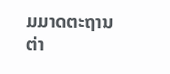ມມາດຕະຖານຕ່າ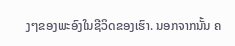ງໆຂອງພະອົງໃນຊີວິດຂອງເຮົາ. ນອກຈາກນັ້ນ ຄ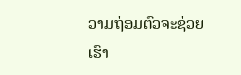ວາມຖ່ອມຕົວຈະຊ່ວຍເຮົາ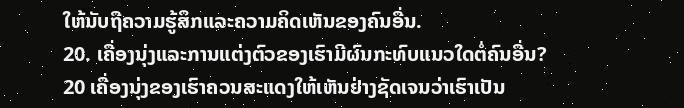ໃຫ້ນັບຖືຄວາມຮູ້ສຶກແລະຄວາມຄິດເຫັນຂອງຄົນອື່ນ.
20. ເຄື່ອງນຸ່ງແລະການແຕ່ງຕົວຂອງເຮົາມີຜົນກະທົບແນວໃດຕໍ່ຄົນອື່ນ?
20 ເຄື່ອງນຸ່ງຂອງເຮົາຄວນສະແດງໃຫ້ເຫັນຢ່າງຊັດເຈນວ່າເຮົາເປັນ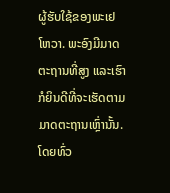ຜູ້ຮັບໃຊ້ຂອງພະເຢໂຫວາ. ພະອົງມີມາດຕະຖານທີ່ສູງ ແລະເຮົາກໍຍິນດີທີ່ຈະເຮັດຕາມມາດຕະຖານເຫຼົ່ານັ້ນ. ໂດຍທົ່ວ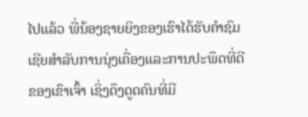ໄປແລ້ວ ພີ່ນ້ອງຊາຍຍິງຂອງເຮົາໄດ້ຮັບຄຳຊົມເຊີຍສຳລັບການນຸ່ງເຄື່ອງແລະການປະພຶດທີ່ດີຂອງເຂົາເຈົ້າ ເຊິ່ງດຶງດູດຄົນທີ່ມີ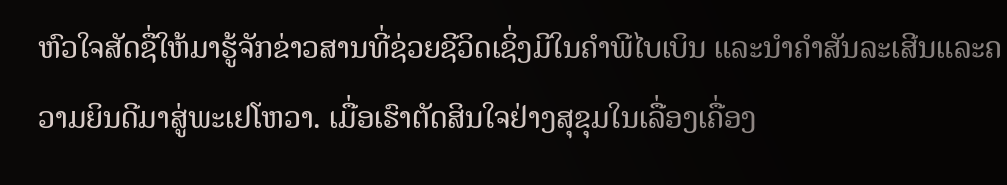ຫົວໃຈສັດຊື່ໃຫ້ມາຮູ້ຈັກຂ່າວສານທີ່ຊ່ວຍຊີວິດເຊິ່ງມີໃນຄຳພີໄບເບິນ ແລະນຳຄຳສັນລະເສີນແລະຄວາມຍິນດີມາສູ່ພະເຢໂຫວາ. ເມື່ອເຮົາຕັດສິນໃຈຢ່າງສຸຂຸມໃນເລື່ອງເຄື່ອງ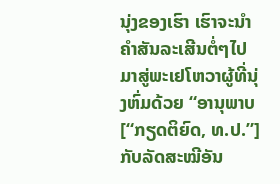ນຸ່ງຂອງເຮົາ ເຮົາຈະນຳຄຳສັນລະເສີນຕໍ່ໆໄປມາສູ່ພະເຢໂຫວາຜູ້ທີ່ນຸ່ງຫົ່ມດ້ວຍ “ອານຸພາບ [“ກຽດຕິຍົດ, ທ.ປ.”] ກັບລັດສະໝີອັນ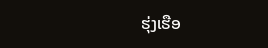ຮຸ່ງເຮືອ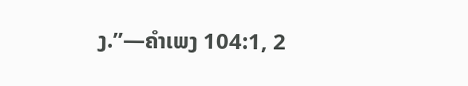ງ.”—ຄຳເພງ 104:1, 2